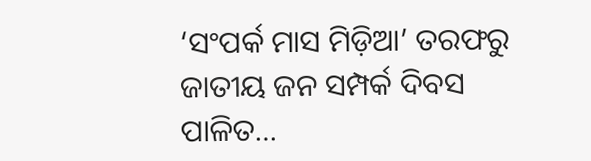‘ସଂପର୍କ ମାସ ମିଡ଼ିଆ’ ତରଫରୁ ଜାତୀୟ ଜନ ସମ୍ପର୍କ ଦିବସ ପାଳିତ…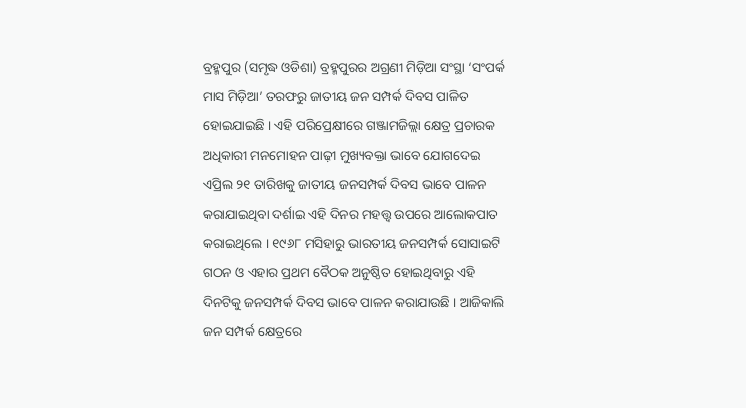ବ୍ରହ୍ମପୁର (ସମୃଦ୍ଧ ଓଡିଶା) ବ୍ରହ୍ମପୁରର ଅଗ୍ରଣୀ ମିଡ଼ିଆ ସଂସ୍ଥା ‘ସଂପର୍କ ମାସ ମିଡ଼ିଆ’ ତରଫରୁ ଜାତୀୟ ଜନ ସମ୍ପର୍କ ଦିବସ ପାଳିତ ହୋଇଯାଇଛି । ଏହି ପରିପ୍ରେକ୍ଷୀରେ ଗଞ୍ଜାମଜିଲ୍ଲା କ୍ଷେତ୍ର ପ୍ରଚାରକ ଅଧିକାରୀ ମନମୋହନ ପାଢ଼ୀ ମୁଖ୍ୟବକ୍ତା ଭାବେ ଯୋଗଦେଇ ଏପ୍ରିଲ ୨୧ ତାରିଖକୁ ଜାତୀୟ ଜନସମ୍ପର୍କ ଦିବସ ଭାବେ ପାଳନ କରାଯାଇଥିବା ଦର୍ଶାଇ ଏହି ଦିନର ମହତ୍ତ୍ୱ ଉପରେ ଆଲୋକପାତ କରାଇଥିଲେ । ୧୯୬୮ ମସିହାରୁ ଭାରତୀୟ ଜନସମ୍ପର୍କ ସୋସାଇଟି ଗଠନ ଓ ଏହାର ପ୍ରଥମ ବୈଠକ ଅନୁଷ୍ଠିତ ହୋଇଥିବାରୁ ଏହି ଦିନଟିକୁ ଜନସମ୍ପର୍କ ଦିବସ ଭାବେ ପାଳନ କରାଯାଉଛି । ଆଜିକାଲି ଜନ ସମ୍ପର୍କ କ୍ଷେତ୍ରରେ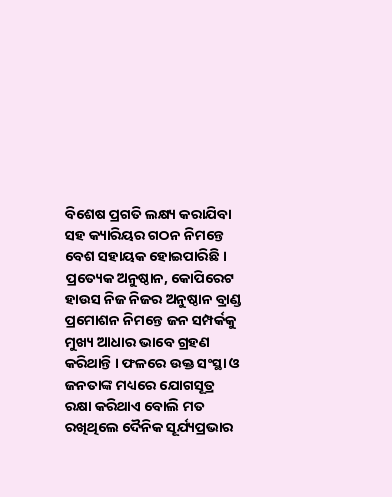ବିଶେଷ ପ୍ରଗତି ଲକ୍ଷ୍ୟ କରାଯିବା ସହ କ୍ୟାରିୟର ଗଠନ ନିମନ୍ତେ ବେଶ ସହାୟକ ହୋଇପାରିଛି । ପ୍ରତ୍ୟେକ ଅନୁଷ୍ଠାନ, କୋପିରେଟ ହାଉସ ନିଜ ନିଜର ଅନୁଷ୍ଠାନ ବ୍ରାଣ୍ଡ ପ୍ରମୋଶନ ନିମନ୍ତେ ଜନ ସମ୍ପର୍କକୁ ମୁଖ୍ୟ ଆଧାର ଭାବେ ଗ୍ରହଣ କରିଥାନ୍ତି । ଫଳରେ ଉକ୍ତ ସଂସ୍ଥା ଓ ଜନତାଙ୍କ ମଧ୍ୟରେ ଯୋଗସୂତ୍ର ରକ୍ଷା କରିଥାଏ ବୋଲି ମତ ରଖିଥିଲେ ଦୈନିକ ସୂର୍ଯ୍ୟପ୍ରଭାର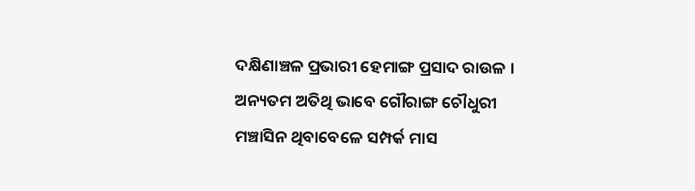ଦକ୍ଷିଣାଞ୍ଚଳ ପ୍ରଭାରୀ ହେମାଙ୍ଗ ପ୍ରସାଦ ରାଉଳ । ଅନ୍ୟତମ ଅତିଥି ଭାବେ ଗୌରାଙ୍ଗ ଚୌଧୁରୀ ମଞ୍ଚାସିନ ଥିବାବେଳେ ସମ୍ପର୍କ ମାସ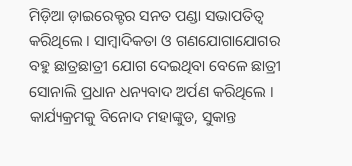ମିଡ଼ିଆ ଡ଼ାଇରେକ୍ଟର ସନତ ପଣ୍ଡା ସଭାପତିତ୍ୱ କରିଥିଲେ । ସାମ୍ବାଦିକତା ଓ ଗଣଯୋଗାଯୋଗର ବହୁ ଛାତ୍ରଛାତ୍ରୀ ଯୋଗ ଦେଇଥିବା ବେଳେ ଛାତ୍ରୀ ସୋନାଲି ପ୍ରଧାନ ଧନ୍ୟବାଦ ଅର୍ପଣ କରିଥିଲେ । କାର୍ଯ୍ୟକ୍ରମକୁ ବିନୋଦ ମହାଙ୍କୁଡ, ସୁକାନ୍ତ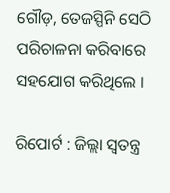ଗୌଡ଼, ତେଜସ୍ପିନି ସେଠି ପରିଚାଳନା କରିବାରେ ସହଯୋଗ କରିଥିଲେ ।

ରିପୋର୍ଟ : ଜିଲ୍ଲା ସ୍ୱତନ୍ତ୍ର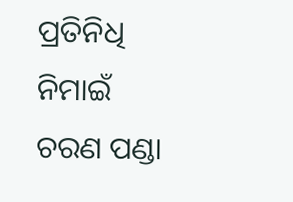ପ୍ରତିନିଧି ନିମାଇଁ ଚରଣ ପଣ୍ଡା